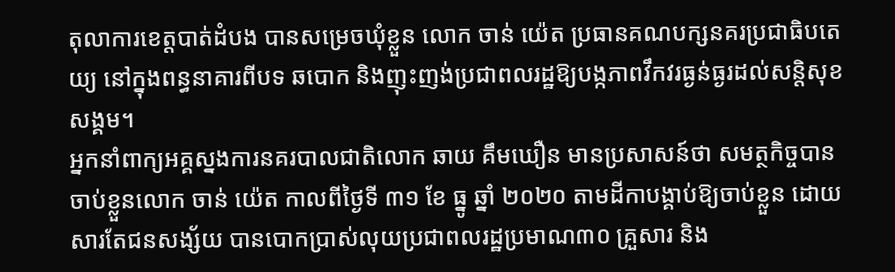តុលាការខេត្តបាត់ដំបង បានសម្រេចឃុំខ្លួន លោក ចាន់ យ៉េត ប្រធានគណបក្សនគរប្រជាធិបតេយ្យ នៅក្នុងពន្ធនាគារពីបទ ឆបោក និងញុះញង់ប្រជាពលរដ្ឋឱ្យបង្កភាពវឹកវរធ្ងន់ធ្ងរដល់សន្តិសុខសង្គម។
អ្នកនាំពាក្យអគ្គស្នងការនគរបាលជាតិលោក ឆាយ គឹមឃឿន មានប្រសាសន៍ថា សមត្ថកិច្ចបានចាប់ខ្លួនលោក ចាន់ យ៉េត កាលពីថ្ងៃទី ៣១ ខែ ធ្នូ ឆ្នាំ ២០២០ តាមដីកាបង្គាប់ឱ្យចាប់ខ្លួន ដោយសារតែជនសង្ស័យ បានបោកប្រាស់លុយប្រជាពលរដ្ឋប្រមាណ៣០ គ្រួសារ និង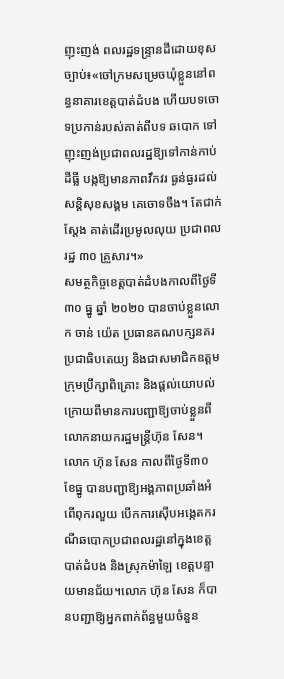ញុះញង់ ពលរដ្ឋទន្ទ្រានដីដោយខុសច្បាប់៖«ចៅក្រមសម្រេចឃុំខ្លួននៅពន្ធនាគារខេត្តបាត់ដំបង ហើយបទចោទប្រកាន់របស់គាត់ពីបទ ឆបោក ទៅញុះញង់ប្រជាពលរដ្ឋឱ្យទៅកាន់កាប់ដីធ្លី បង្កឱ្យមានភាពវឹកវរ ធ្ងន់ធ្ងរដល់សន្តិសុខសង្គម គេចោទចឹង។ តែជាក់ស្ដែង គាត់ដើរប្រមូលលុយ ប្រជាពលរដ្ឋ ៣០ គ្រួសារ។»
សមត្ថកិច្ចខេត្តបាត់ដំបងកាលពីថ្ងៃទី ៣០ ធ្នូ ឆ្នាំ ២០២០ បានចាប់ខ្លួនលោក ចាន់ យ៉េត ប្រធានគណបក្សនគរប្រជាធិបតេយ្យ និងជាសមាជិកឧត្ដមក្រុមប្រឹក្សាពិគ្រោះ និងផ្ដល់យោបល់ ក្រោយពីមានការបញ្ជាឱ្យចាប់ខ្លួនពីលោកនាយករដ្ឋមន្ត្រីហ៊ុន សែន។
លោក ហ៊ុន សែន កាលពីថ្ងៃទី៣០ ខែធ្នូ បានបញ្ជាឱ្យអង្គភាពប្រឆាំងអំពើពុករលួយ បើកការស៊ើបអង្កេតករណីឆបោកប្រជាពលរដ្ឋនៅក្នុងខេត្តបាត់ដំបង និងស្រុកម៉ាឡៃ ខេត្តបន្ទាយមានជ័យ។លោក ហ៊ុន សែន ក៏បានបញ្ជាឱ្យអ្នកពាក់ព័ន្ធមួយចំនួន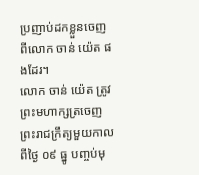ប្រញាប់ដកខ្លួនចេញ ពីលោក ចាន់ យ៉េត ផងដែរ។
លោក ចាន់ យ៉េត ត្រូវព្រះមហាក្សត្រចេញព្រះរាជក្រឹត្យមួយកាលពីថ្ងៃ ០៩ ធ្នូ បញ្ចប់មុ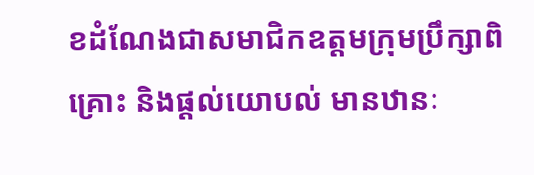ខដំណែងជាសមាជិកឧត្ដមក្រុមប្រឹក្សាពិគ្រោះ និងផ្ដល់យោបល់ មានឋានៈ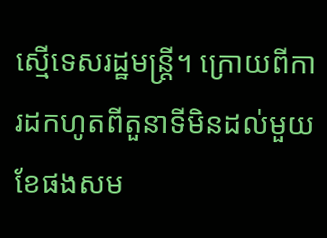ស្មើទេសរដ្ឋមន្ត្រី។ ក្រោយពីការដកហូតពីតួនាទីមិនដល់មួយខែផងសម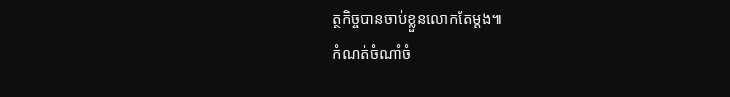ត្ថកិច្ចបានចាប់ខ្លួនលោកតែម្ដង៕
កំណត់ចំណាំចំ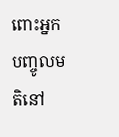ពោះអ្នកបញ្ចូលមតិនៅ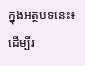ក្នុងអត្ថបទនេះ៖ ដើម្បីរ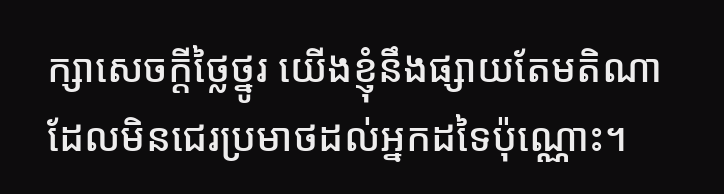ក្សាសេចក្ដីថ្លៃថ្នូរ យើងខ្ញុំនឹងផ្សាយតែមតិណា ដែលមិនជេរប្រមាថដល់អ្នកដទៃប៉ុណ្ណោះ។